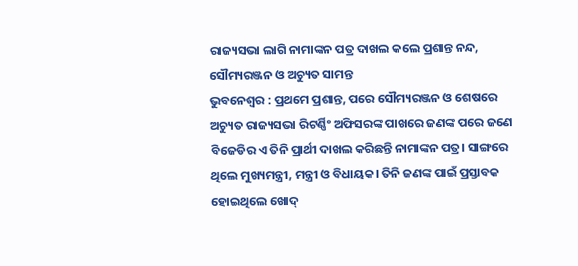ରାଜ୍ୟସଭା ଲାଗି ନାମାଙ୍କନ ପତ୍ର ଦାଖଲ କଲେ ପ୍ରଶାନ୍ତ ନନ୍ଦ, ସୌମ୍ୟରଞ୍ଜନ ଓ ଅଚ୍ୟୁତ ସାମନ୍ତ
ଭୁବନେଶ୍ୱର : ପ୍ରଥମେ ପ୍ରଶାନ୍ତ, ପରେ ସୌମ୍ୟରଞ୍ଜନ ଓ ଶେଷରେ ଅଚ୍ୟୁତ ରାଜ୍ୟସଭା ରିଟର୍ଣ୍ଣିଂ ଅଫିସରଙ୍କ ପାଖରେ ଜଣଙ୍କ ପରେ ଜଣେ ବିଜେଡିର ଏ ତିନି ପ୍ରାର୍ଥୀ ଦାଖଲ କରିଛନ୍ତି ନାମାଙ୍କନ ପତ୍ର। ସାଙ୍ଗରେ ଥିଲେ ମୁଖ୍ୟମନ୍ତ୍ରୀ, ମନ୍ତ୍ରୀ ଓ ବିଧାୟକ। ତିନି ଜଣଙ୍କ ପାଇଁ ପ୍ରସ୍ତାବକ ହୋଇଥିଲେ ଖୋଦ୍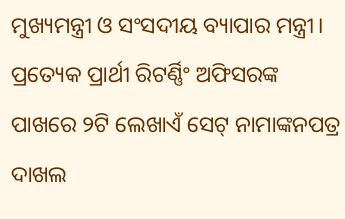ମୁଖ୍ୟମନ୍ତ୍ରୀ ଓ ସଂସଦୀୟ ବ୍ୟାପାର ମନ୍ତ୍ରୀ।
ପ୍ରତ୍ୟେକ ପ୍ରାର୍ଥୀ ରିଟର୍ଣ୍ଣିଂ ଅଫିସରଙ୍କ ପାଖରେ ୨ଟି ଲେଖାଏଁ ସେଟ୍ ନାମାଙ୍କନପତ୍ର ଦାଖଲ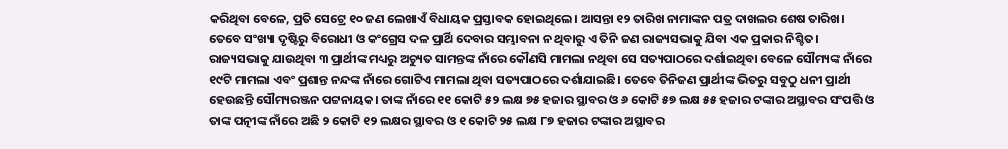କରିଥିବା ବେଳେ, ପ୍ରତି ସେଟ୍ରେ ୧୦ ଜଣ ଲେଖାଏଁ ବିଧାୟକ ପ୍ରସ୍ତାବକ ହୋଇଥିଲେ। ଆସନ୍ତା ୧୨ ତାରିଖ ନାମାଙ୍କନ ପତ୍ର ଦାଖଲର ଶେଷ ତାରିଖ। ତେବେ ସଂଖ୍ୟା ଦୃଷ୍ଟିରୁ ବିରୋଧୀ ଓ କଂଗ୍ରେସ ଦଳ ପ୍ରାର୍ଥି ଦେବାର ସମ୍ଭାବନା ନ ଥିବାରୁ ଏ ତିନି ଜଣ ରାଜ୍ୟସଭାକୁ ଯିବା ଏକ ପ୍ରକାର ନିଶ୍ଚିତ।
ରାଜ୍ୟସଭାକୁ ଯାଉଥିବା ୩ ପ୍ରାର୍ଥୀଙ୍କ ମଧ୍ୟରୁ ଅଚ୍ୟୁତ ସାମନ୍ତଙ୍କ ନାଁରେ କୌଣସି ମାମଲା ନଥିବା ସେ ସତ୍ୟପାଠରେ ଦର୍ଶାଇଥିବା ବେଳେ ସୌମ୍ୟଙ୍କ ନାଁରେ ୧୯ଟି ମାମଲା ଏବଂ ପ୍ରଶାନ୍ତ ନନ୍ଦଙ୍କ ନାଁରେ ଗୋଟିଏ ମାମଲା ଥିବା ସତ୍ୟପାଠରେ ଦର୍ଶାଯାଇଛି। ତେବେ ତିନିଜଣ ପ୍ରାର୍ଥୀଙ୍କ ଭିତରୁ ସବୁଠୁ ଧନୀ ପ୍ରାର୍ଥୀ ହେଉଛନ୍ତି ସୌମ୍ୟରଞ୍ଜନ ପଟ୍ଟନାୟକ। ତାଙ୍କ ନାଁରେ ୧୧ କୋଟି ୫୨ ଲକ୍ଷ ୭୫ ହଜାର ସ୍ଥାବର ଓ ୬ କୋଟି ୫୭ ଲକ୍ଷ ୫୫ ହଜାର ଟଙ୍କାର ଅସ୍ଥାବର ସଂପତ୍ତି ଓ ତାଙ୍କ ପତ୍ନୀଙ୍କ ନାଁରେ ଅଛି ୨ କୋଟି ୧୨ ଲକ୍ଷର ସ୍ଥାବର ଓ ୧ କୋଟି ୨୫ ଲକ୍ଷ ୮୭ ହଜାର ଟଙ୍କାର ଅସ୍ଥାବର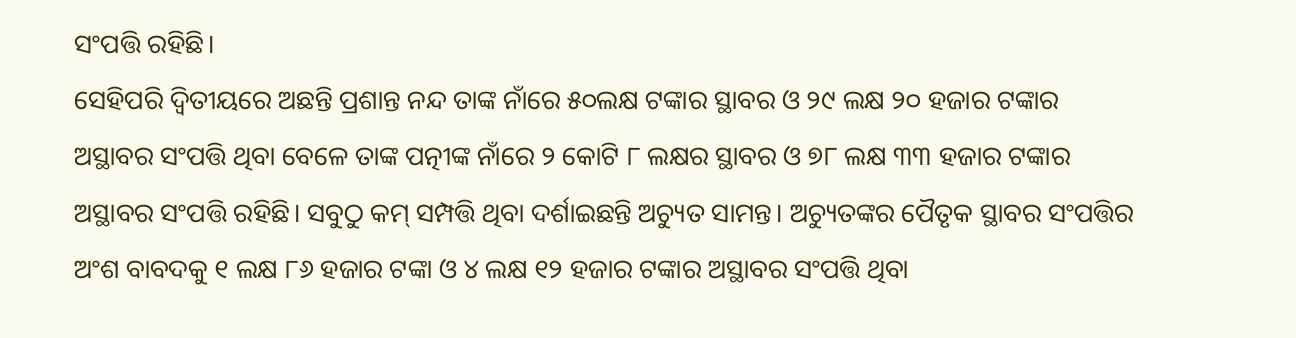ସଂପତ୍ତି ରହିଛି।
ସେହିପରି ଦ୍ୱିତୀୟରେ ଅଛନ୍ତି ପ୍ରଶାନ୍ତ ନନ୍ଦ ତାଙ୍କ ନାଁରେ ୫୦ଲକ୍ଷ ଟଙ୍କାର ସ୍ଥାବର ଓ ୨୯ ଲକ୍ଷ ୨୦ ହଜାର ଟଙ୍କାର ଅସ୍ଥାବର ସଂପତ୍ତି ଥିବା ବେଳେ ତାଙ୍କ ପତ୍ନୀଙ୍କ ନାଁରେ ୨ କୋଟି ୮ ଲକ୍ଷର ସ୍ଥାବର ଓ ୭୮ ଲକ୍ଷ ୩୩ ହଜାର ଟଙ୍କାର ଅସ୍ଥାବର ସଂପତ୍ତି ରହିଛି। ସବୁଠୁ କମ୍ ସମ୍ପତ୍ତି ଥିବା ଦର୍ଶାଇଛନ୍ତି ଅଚ୍ୟୁତ ସାମନ୍ତ। ଅଚ୍ୟୁତଙ୍କର ପୈତୃକ ସ୍ଥାବର ସଂପତ୍ତିର ଅଂଶ ବାବଦକୁ ୧ ଲକ୍ଷ ୮୬ ହଜାର ଟଙ୍କା ଓ ୪ ଲକ୍ଷ ୧୨ ହଜାର ଟଙ୍କାର ଅସ୍ଥାବର ସଂପତ୍ତି ଥିବା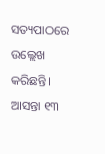ସତ୍ୟପାଠରେ ଉଲ୍ଲେଖ କରିଛନ୍ତି।
ଆସନ୍ତା ୧୩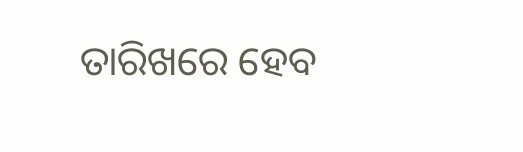ତାରିଖରେ ହେବ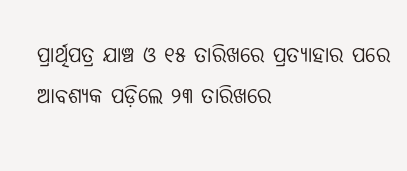ପ୍ରାର୍ଥିପତ୍ର ଯାଞ୍ଚ ଓ ୧୫ ତାରିଖରେ ପ୍ରତ୍ୟାହାର ପରେ ଆବଶ୍ୟକ ପଡ଼ିଲେ ୨୩ ତାରିଖରେ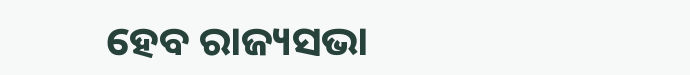ହେବ ରାଜ୍ୟସଭା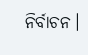ନିର୍ବାଚନ।